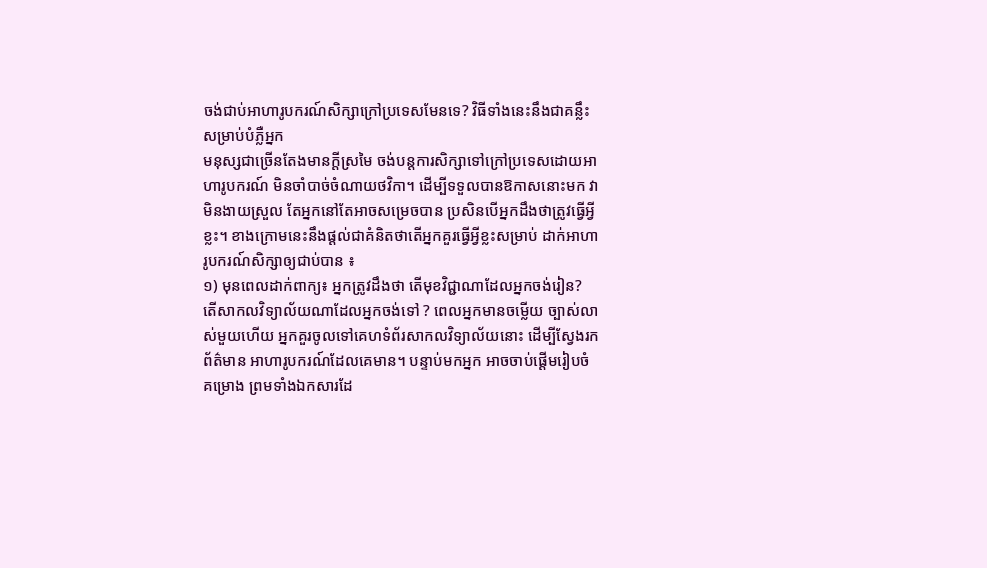ចង់ជាប់អាហារូបករណ៍សិក្សាក្រៅប្រទេសមែនទេ? វិធីទាំងនេះនឹងជាគន្លឹះសម្រាប់បំភ្លឺអ្នក
មនុស្សជាច្រើនតែងមានក្ដីស្រមៃ ចង់បន្តការសិក្សាទៅក្រៅប្រទេសដោយអាហារូបករណ៍ មិនចាំបាច់ចំណាយថវិកា។ ដើម្បីទទួលបានឱកាសនោះមក វាមិនងាយស្រួល តែអ្នកនៅតែអាចសម្រេចបាន ប្រសិនបើអ្នកដឹងថាត្រូវធ្វើអ្វីខ្លះ។ ខាងក្រោមនេះនឹងផ្ដល់ជាគំនិតថាតើអ្នកគួរធ្វើអ្វីខ្លះសម្រាប់ ដាក់អាហារូបករណ៍សិក្សាឲ្យជាប់បាន ៖
១) មុនពេលដាក់ពាក្យ៖ អ្នកត្រូវដឹងថា តើមុខវិជ្ជាណាដែលអ្នកចង់រៀន? តើសាកលវិទ្យាល័យណាដែលអ្នកចង់ទៅ ? ពេលអ្នកមានចម្លើយ ច្បាស់លាស់មួយហើយ អ្នកគួរចូលទៅគេហទំព័រសាកលវិទ្យាល័យនោះ ដើម្បីស្វែងរកព័ត៌មាន អាហារូបករណ៍ដែលគេមាន។ បន្ទាប់មកអ្នក អាចចាប់ផ្ដើមរៀបចំ គម្រោង ព្រមទាំងឯកសារដែ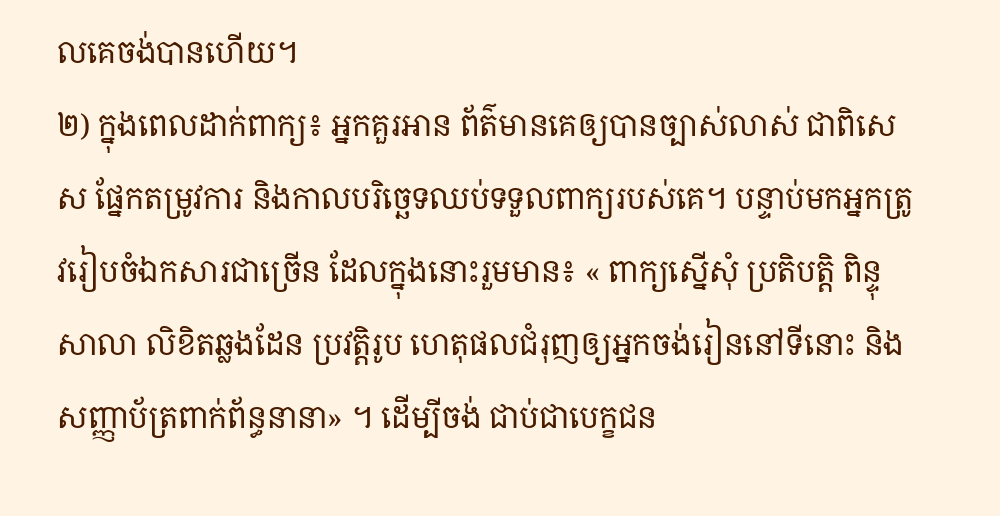លគេចង់បានហើយ។
២) ក្នុងពេលដាក់ពាក្យ៖ អ្នកគួរអាន ព័ត៌មានគេឲ្យបានច្បាស់លាស់ ជាពិសេស ផ្នែកតម្រូវការ និងកាលបរិច្ឆេទឈប់ទទួលពាក្យរបស់គេ។ បន្ទាប់មកអ្នកត្រូវរៀបចំឯកសារជាច្រើន ដែលក្នុងនោះរួមមាន៖ « ពាក្យស្នើសុំ ប្រតិបត្តិ ពិន្ទុ សាលា លិខិតឆ្លងដែន ប្រវត្តិរូប ហេតុផលជំរុញឲ្យអ្នកចង់រៀននៅទីនោះ និង សញ្ញាប័ត្រពាក់ព័ន្ធនានា» ។ ដើម្បីចង់ ជាប់ជាបេក្ខជន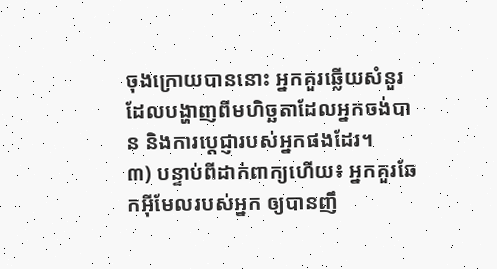ចុងក្រោយបាននោះ អ្នកគួរឆ្លើយសំនួរ ដែលបង្ហាញពីមហិច្ឆតាដែលអ្នកចង់បាន និងការប្ដេជ្ញារបស់អ្នកផងដែរ។
៣) បន្ទាប់ពីដាក់ពាក្យហើយ៖ អ្នកគួរឆែកអ៊ីមែលរបស់អ្នក ឲ្យបានញឹ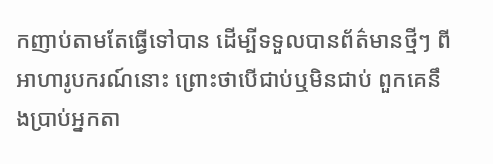កញាប់តាមតែធ្វើទៅបាន ដើម្បីទទួលបានព័ត៌មានថ្មីៗ ពីអាហារូបករណ៍នោះ ព្រោះថាបើជាប់ឬមិនជាប់ ពួកគេនឹងប្រាប់អ្នកតា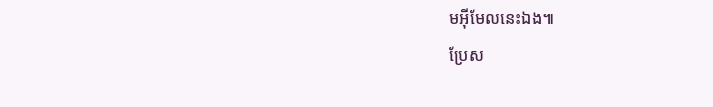មអ៊ីមែលនេះឯង៕
ប្រែស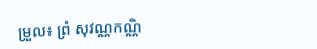ម្រួល៖ ព្រំ សុវណ្ណកណ្ណិ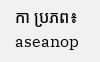កា ប្រភព៖ aseanop